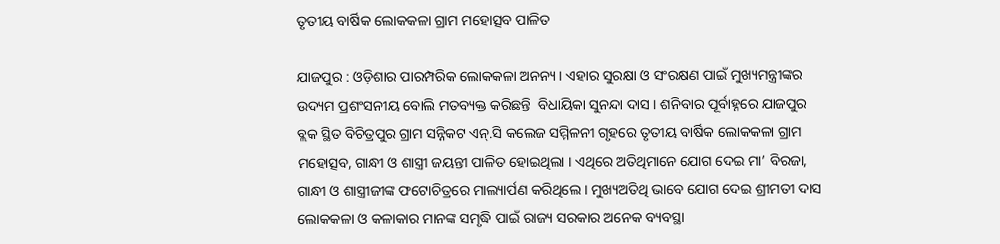ତୃତୀୟ ବାର୍ଷିକ ଲୋକକଳା ଗ୍ରାମ ମହୋତ୍ସବ ପାଳିତ

ଯାଜପୁର : ଓଡ଼ିଶାର ପାରମ୍ପରିକ ଲୋକକଳା ଅନନ୍ୟ । ଏହାର ସୁରକ୍ଷା ଓ ସଂରକ୍ଷଣ ପାଇଁ ମୁଖ୍ୟମନ୍ତ୍ରୀଙ୍କର ଉଦ୍ୟମ ପ୍ରଶଂସନୀୟ ବୋଲି ମତବ୍ୟକ୍ତ କରିଛନ୍ତି  ବିଧାୟିକା ସୁନନ୍ଦା ଦାସ । ଶନିବାର ପୂର୍ବାହ୍ନରେ ଯାଜପୁର ବ୍ଲକ ସ୍ଥିତ ବିଚିତ୍ରପୁର ଗ୍ରାମ ସନ୍ନିକଟ ଏନ୍.ସି କଲେଜ ସମ୍ମିଳନୀ ଗୃହରେ ତୃତୀୟ ବାର୍ଷିକ ଲୋକକଳା ଗ୍ରାମ ମହୋତ୍ସବ, ଗାନ୍ଧୀ ଓ ଶାସ୍ତ୍ରୀ ଜୟନ୍ତୀ ପାଳିତ ହୋଇଥିଲା । ଏଥିରେ ଅତିଥିମାନେ ଯୋଗ ଦେଇ ମା’ ବିରଜା, ଗାନ୍ଧୀ ଓ ଶାସ୍ତ୍ରୀଜୀଙ୍କ ଫଟୋଚିତ୍ରରେ ମାଲ୍ୟାର୍ପଣ କରିଥିଲେ । ମୁଖ୍ୟଅତିଥି ଭାବେ ଯୋଗ ଦେଇ ଶ୍ରୀମତୀ ଦାସ ଲୋକକଳା ଓ କଳାକାର ମାନଙ୍କ ସମୃଦ୍ଧି ପାଇଁ ରାଜ୍ୟ ସରକାର ଅନେକ ବ୍ୟବସ୍ଥା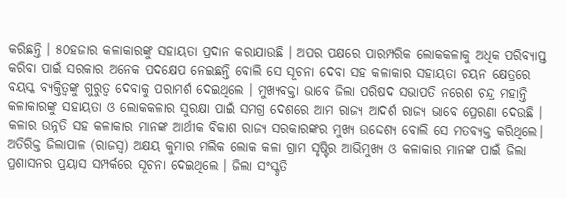କରିଛନ୍ତି । ୫୦ହଜାର କଳାକାରଙ୍କୁ ସହାୟତା ପ୍ରଦାନ କରାଯାଉଛି । ଅପର ପକ୍ଷରେ ପାରମ୍ପରିକ ଲୋକକଳାକୁ ଅଧିକ ପରିବ୍ୟାପ୍ତ କରିବା ପାଇଁ ସରକାର ଅନେକ ପଦକ୍ଷେପ ନେଇଛନ୍ତି ବୋଲି ସେ ସୂଚନା ଦେବା ସହ କଳାକାର ସହାୟତା ଚୟନ କ୍ଷେତ୍ରରେ ବୟସ୍କ ବ୍ୟକ୍ତିତ୍ୱଙ୍କୁ ଗୁରୁତ୍ୱ ଦେବାକୁ ପରାମର୍ଶ ଦେଇଥିଲେ । ମୁଖ୍ୟବକ୍ତା ଭାବେ ଜିଲା ପରିଷଦ ସଭାପତି ନରେଶ ଚନ୍ଦ୍ର ମହାନ୍ତି କଳାକାରଙ୍କୁ ସହାୟତା ଓ ଲୋକକଳାର ସୁରକ୍ଷା ପାଇଁ ସମଗ୍ର ଦେଶରେ ଆମ ରାଜ୍ୟ ଆଦର୍ଶ ରାଜ୍ୟ ଭାବେ ପ୍ରେରଣା ଦେଉଛି । କଳାର ଉନ୍ନତି ସହ କଳାକାର ମାନଙ୍କ ଆର୍ଥୀକ ବିକାଶ ରାଜ୍ୟ ସରକାରଙ୍କର ମୁଖ୍ୟ ଉଦ୍ଦେଶ୍ୟ ବୋଲି ସେ ମତବ୍ୟକ୍ତ କରିଥିଲେ। ଅତିରିକ୍ତ ଜିଲାପାଳ (ରାଜସ୍ୱ) ଅକ୍ଷୟ କୁମାର ମଲିକ ଲୋକ କଳା ଗ୍ରାମ ସୃଷ୍ଟିର ଆଭିମୁଖ୍ୟ ଓ କଳାକାର ମାନଙ୍କ ପାଇଁ ଜିଲା ପ୍ରଶାସନର ପ୍ରୟାସ ସମ୍ପର୍କରେ ସୂଚନା ଦେଇଥିଲେ । ଜିଲା ସଂସ୍କୃତି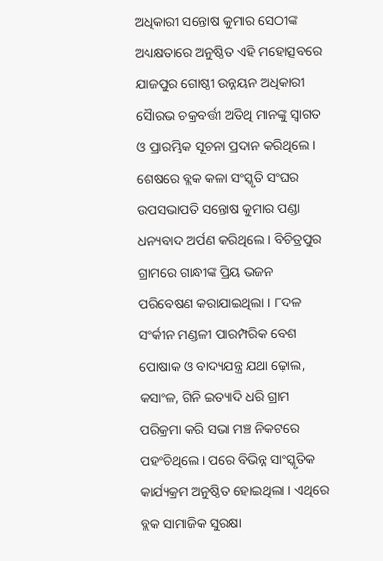ଅଧିକାରୀ ସନ୍ତୋଷ କୁମାର ସେଠୀଙ୍କ ଅଧ୍ୟକ୍ଷତାରେ ଅନୁଷ୍ଠିତ ଏହି ମହୋତ୍ସବରେ ଯାଜପୁର ଗୋଷ୍ଠୀ ଉନ୍ନୟନ ଅଧିକାରୀ ସୈାରଭ ଚକ୍ରବର୍ତ୍ତୀ ଅତିଥି ମାନଙ୍କୁ ସ୍ୱାଗତ ଓ ପ୍ରାରମ୍ଭିକ ସୂଚନା ପ୍ରଦାନ କରିଥିଲେ। ଶେଷରେ ବ୍ଲକ କଳା ସଂସ୍କୃତି ସଂଘର ଉପସଭାପତି ସନ୍ତୋଷ କୁମାର ପଣ୍ଡା ଧନ୍ୟବାଦ ଅର୍ପଣ କରିଥିଲେ । ବିଚିତ୍ରପୁର ଗ୍ରାମରେ ଗାନ୍ଧୀଙ୍କ ପ୍ରିୟ ଭଜନ ପରିବେଷଣ କରାଯାଇଥିଲା । ୮ଦଳ ସଂର୍କୀନ ମଣ୍ଡଳୀ ପାରମ୍ପରିକ ବେଶ ପୋଷାକ ଓ ବାଦ୍ୟଯନ୍ତ୍ର ଯଥା ଢ଼ୋଲ, କସାଂଳ, ଗିନି ଇତ୍ୟାଦି ଧରି ଗ୍ରାମ ପରିକ୍ରମା କରି ସଭା ମଞ୍ଚ ନିକଟରେ ପହଂଚିଥିଲେ । ପରେ ବିଭିନ୍ନ ସାଂସ୍କୃତିକ କାର୍ଯ୍ୟକ୍ରମ ଅନୁଷ୍ଠିତ ହୋଇଥିଲା । ଏଥିରେ ବ୍ଲକ ସାମାଜିକ ସୁରକ୍ଷା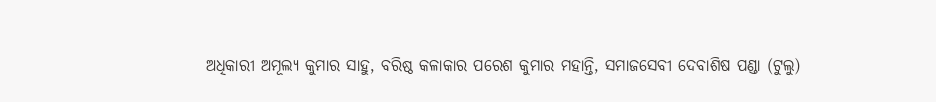ଅଧିକାରୀ ଅମୂଲ୍ୟ କୁମାର ସାହୁ, ବରିଷ୍ଠ କଳାକାର ପରେଶ କୁମାର ମହାନ୍ତି, ସମାଜସେବୀ ଦେବାଶିଷ ପଣ୍ଡା (ଟୁଲୁ)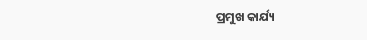ପ୍ରମୁଖ କାର୍ଯ୍ୟ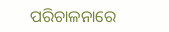ପରିଚାଳନାରେ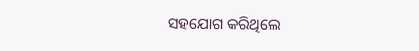ସହଯୋଗ କରିଥିଲେ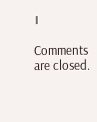।

Comments are closed.